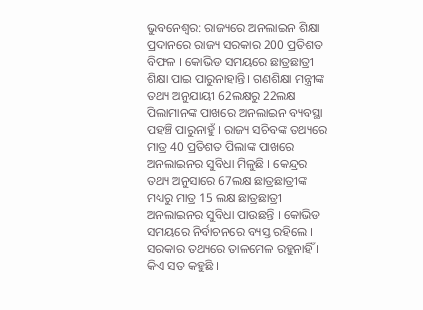ଭୁବନେଶ୍ବର: ରାଜ୍ୟରେ ଅନଲାଇନ ଶିକ୍ଷା ପ୍ରଦାନରେ ରାଜ୍ୟ ସରକାର 200 ପ୍ରତିଶତ ବିଫଳ । କୋଭିଡ ସମୟରେ ଛାତ୍ରଛାତ୍ରୀ ଶିକ୍ଷା ପାଇ ପାରୁନାହାନ୍ତି। ଗଣଶିକ୍ଷା ମନ୍ତ୍ରୀଙ୍କ ତଥ୍ୟ ଅନୁଯାୟୀ 62ଲକ୍ଷରୁ 22ଲକ୍ଷ ପିଲାମାନଙ୍କ ପାଖରେ ଅନଲାଇନ ବ୍ୟବସ୍ଥା ପହଞ୍ଚି ପାରୁନାହୁଁ । ରାଜ୍ୟ ସଚିବଙ୍କ ତଥ୍ୟରେ ମାତ୍ର 40 ପ୍ରତିଶତ ପିଲାଙ୍କ ପାଖରେ ଅନଲାଇନର ସୁବିଧା ମିଳୁଛି । କେନ୍ଦ୍ରର ତଥ୍ୟ ଅନୁସାରେ 67ଲକ୍ଷ ଛାତ୍ରଛାତ୍ରୀଙ୍କ ମଧ୍ୟରୁ ମାତ୍ର 15 ଲକ୍ଷ ଛାତ୍ରଛାତ୍ରୀ ଅନଲାଇନର ସୁବିଧା ପାଉଛନ୍ତି । କୋଭିଡ ସମୟରେ ନିର୍ବାଚନରେ ବ୍ୟସ୍ତ ରହିଲେ । ସରକାର ତଥ୍ୟରେ ତାଳମେଳ ରହୁନାହିଁ । କିଏ ସତ କହୁଛି ।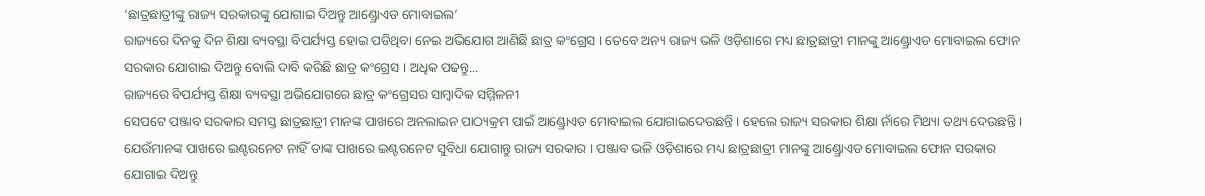‘ଛାତ୍ରଛାତ୍ରୀଙ୍କୁ ରାଜ୍ୟ ସରକାରଙ୍କୁ ଯୋଗାଇ ଦିଅନ୍ତୁ ଆଣ୍ଡ୍ରୋଏଡ ମୋବାଇଲ’
ରାଜ୍ୟରେ ଦିନକୁ ଦିନ ଶିକ୍ଷା ବ୍ୟବସ୍ଥା ବିପର୍ଯ୍ୟସ୍ତ ହୋଇ ପଡିଥିବା ନେଇ ଅଭିଯୋଗ ଆଣିଛି ଛାତ୍ର କଂଗ୍ରେସ । ତେବେ ଅନ୍ୟ ରାଜ୍ୟ ଭଳି ଓଡ଼ିଶାରେ ମଧ୍ୟ ଛାତ୍ରଛାତ୍ରୀ ମାନଙ୍କୁ ଆଣ୍ଡ୍ରୋଏଡ ମୋବାଇଲ ଫୋନ ସରକାର ଯୋଗାଇ ଦିଅନ୍ତୁ ବୋଲି ଦାବି କରିଛି ଛାତ୍ର କଂଗ୍ରେସ । ଅଧିକ ପଢନ୍ତୁ...
ରାଜ୍ୟରେ ବିପର୍ଯ୍ୟସ୍ତ ଶିକ୍ଷା ବ୍ୟବସ୍ଥା ଅଭିଯୋଗରେ ଛାତ୍ର କଂଗ୍ରେସର ସାମ୍ବାଦିକ ସମ୍ମିଳନୀ
ସେପଟେ ପଞ୍ଜାବ ସରକାର ସମସ୍ତ ଛାତ୍ରଛାତ୍ରୀ ମାନଙ୍କ ପାଖରେ ଅନଲାଇନ ପାଠ୍ୟକ୍ରମ ପାଇଁ ଆଣ୍ଡ୍ରୋଏଡ ମୋବାଇଲ ଯୋଗାଇଦେଉଛନ୍ତି । ହେଲେ ରାଜ୍ୟ ସରକାର ଶିକ୍ଷା ନାଁରେ ମିଥ୍ୟା ତଥ୍ୟ ଦେଉଛନ୍ତି । ଯେଉଁମାନଙ୍କ ପାଖରେ ଇଣ୍ଟରନେଟ ନାହିଁ ତାଙ୍କ ପାଖରେ ଇଣ୍ଟରନେଟ ସୁବିଧା ଯୋଗାନ୍ତୁ ରାଜ୍ୟ ସରକାର । ପଞ୍ଜାବ ଭଳି ଓଡ଼ିଶାରେ ମଧ୍ୟ ଛାତ୍ରଛାତ୍ରୀ ମାନଙ୍କୁ ଆଣ୍ଡ୍ରୋଏଡ ମୋବାଇଲ ଫୋନ ସରକାର ଯୋଗାଇ ଦିଅନ୍ତୁ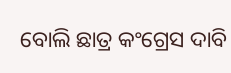ବୋଲି ଛାତ୍ର କଂଗ୍ରେସ ଦାବି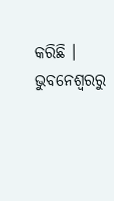କରିଛି ।
ଭୁବନେଶ୍ବରରୁ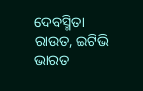ଦେବସ୍ମିତା ରାଉତ, ଇଟିଭି ଭାରତ